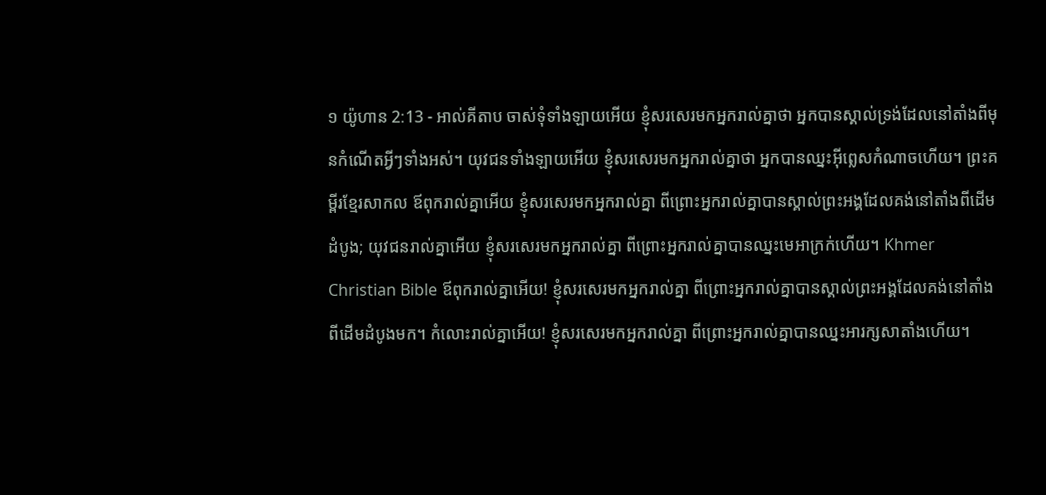១ យ៉ូហាន 2:13 - អាល់គីតាប ចាស់ទុំទាំងឡាយអើយ ខ្ញុំសរសេរមកអ្នករាល់គ្នាថា អ្នកបានស្គាល់ទ្រង់ដែលនៅតាំងពីមុនកំណើតអ្វីៗទាំងអស់។ យុវជនទាំងឡាយអើយ ខ្ញុំសរសេរមកអ្នករាល់គ្នាថា អ្នកបានឈ្នះអ៊ីព្លេសកំណាចហើយ។ ព្រះគម្ពីរខ្មែរសាកល ឪពុករាល់គ្នាអើយ ខ្ញុំសរសេរមកអ្នករាល់គ្នា ពីព្រោះអ្នករាល់គ្នាបានស្គាល់ព្រះអង្គដែលគង់នៅតាំងពីដើមដំបូង; យុវជនរាល់គ្នាអើយ ខ្ញុំសរសេរមកអ្នករាល់គ្នា ពីព្រោះអ្នករាល់គ្នាបានឈ្នះមេអាក្រក់ហើយ។ Khmer Christian Bible ឪពុករាល់គ្នាអើយ! ខ្ញុំសរសេរមកអ្នករាល់គ្នា ពីព្រោះអ្នករាល់គ្នាបានស្គាល់ព្រះអង្គដែលគង់នៅតាំងពីដើមដំបូងមក។ កំលោះរាល់គ្នាអើយ! ខ្ញុំសរសេរមកអ្នករាល់គ្នា ពីព្រោះអ្នករាល់គ្នាបានឈ្នះអារក្សសាតាំងហើយ។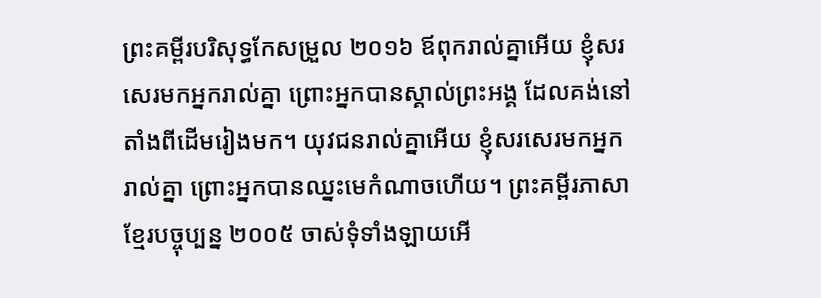ព្រះគម្ពីរបរិសុទ្ធកែសម្រួល ២០១៦ ឪពុករាល់គ្នាអើយ ខ្ញុំសរសេរមកអ្នករាល់គ្នា ព្រោះអ្នកបានស្គាល់ព្រះអង្គ ដែលគង់នៅតាំងពីដើមរៀងមក។ យុវជនរាល់គ្នាអើយ ខ្ញុំសរសេរមកអ្នករាល់គ្នា ព្រោះអ្នកបានឈ្នះមេកំណាចហើយ។ ព្រះគម្ពីរភាសាខ្មែរបច្ចុប្បន្ន ២០០៥ ចាស់ទុំទាំងឡាយអើ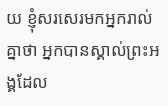យ ខ្ញុំសរសេរមកអ្នករាល់គ្នាថា អ្នកបានស្គាល់ព្រះអង្គដែល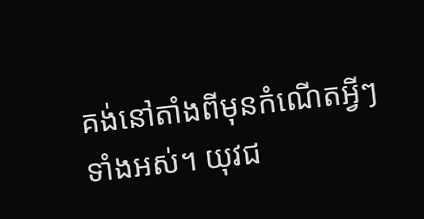គង់នៅតាំងពីមុនកំណើតអ្វីៗទាំងអស់។ យុវជ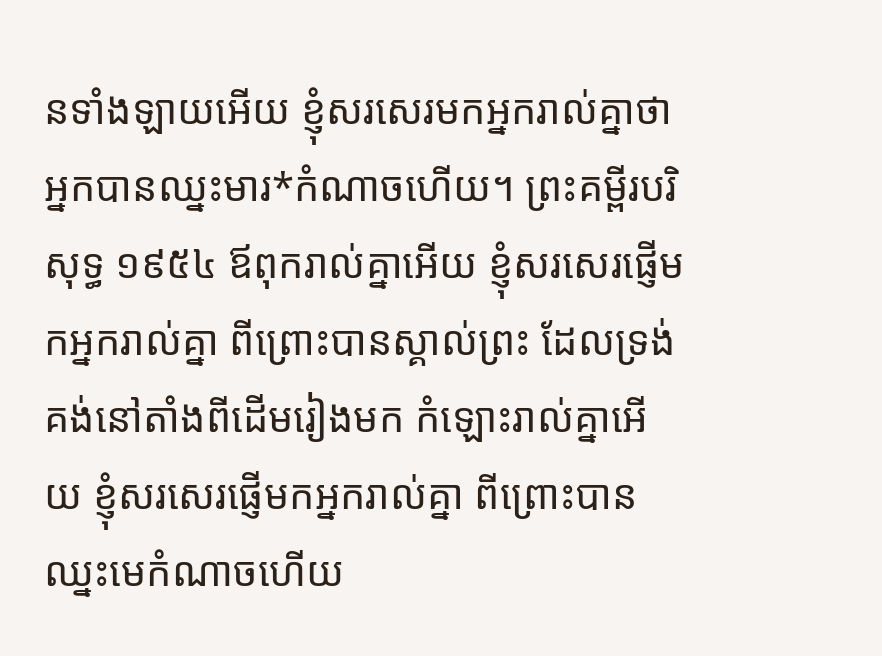នទាំងឡាយអើយ ខ្ញុំសរសេរមកអ្នករាល់គ្នាថា អ្នកបានឈ្នះមារ*កំណាចហើយ។ ព្រះគម្ពីរបរិសុទ្ធ ១៩៥៤ ឪពុករាល់គ្នាអើយ ខ្ញុំសរសេរផ្ញើមកអ្នករាល់គ្នា ពីព្រោះបានស្គាល់ព្រះ ដែលទ្រង់គង់នៅតាំងពីដើមរៀងមក កំឡោះរាល់គ្នាអើយ ខ្ញុំសរសេរផ្ញើមកអ្នករាល់គ្នា ពីព្រោះបានឈ្នះមេកំណាចហើយ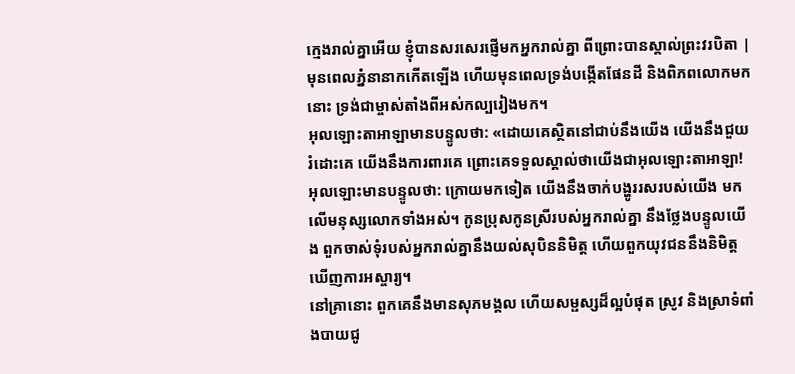ក្មេងរាល់គ្នាអើយ ខ្ញុំបានសរសេរផ្ញើមកអ្នករាល់គ្នា ពីព្រោះបានស្គាល់ព្រះវរបិតា |
មុនពេលភ្នំនានាកកើតឡើង ហើយមុនពេលទ្រង់បង្កើតផែនដី និងពិភពលោកមកនោះ ទ្រង់ជាម្ចាស់តាំងពីអស់កល្បរៀងមក។
អុលឡោះតាអាឡាមានបន្ទូលថា: «ដោយគេស្ថិតនៅជាប់នឹងយើង យើងនឹងជួយរំដោះគេ យើងនឹងការពារគេ ព្រោះគេទទួលស្គាល់ថាយើងជាអុលឡោះតាអាឡា!
អុលឡោះមានបន្ទូលថា: ក្រោយមកទៀត យើងនឹងចាក់បង្ហូររសរបស់យើង មកលើមនុស្សលោកទាំងអស់។ កូនប្រុសកូនស្រីរបស់អ្នករាល់គ្នា នឹងថ្លែងបន្ទូលយើង ពួកចាស់ទុំរបស់អ្នករាល់គ្នានឹងយល់សុបិននិមិត្ត ហើយពួកយុវជននឹងនិមិត្តឃើញការអស្ចារ្យ។
នៅគ្រានោះ ពួកគេនឹងមានសុភមង្គល ហើយសម្ផស្សដ៏ល្អបំផុត ស្រូវ និងស្រាទំពាំងបាយជូ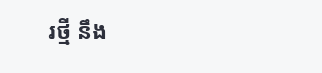រថ្មី នឹង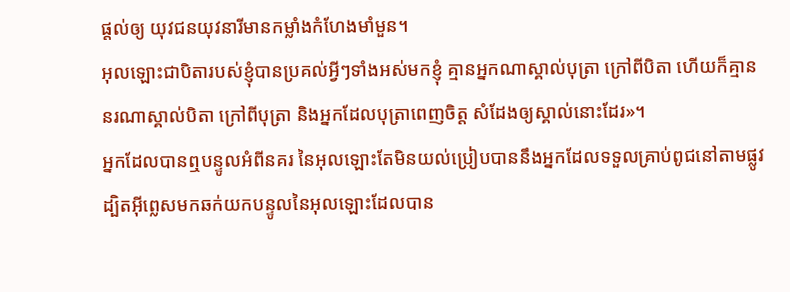ផ្តល់ឲ្យ យុវជនយុវនារីមានកម្លាំងកំហែងមាំមួន។
អុលឡោះជាបិតារបស់ខ្ញុំបានប្រគល់អ្វីៗទាំងអស់មកខ្ញុំ គ្មានអ្នកណាស្គាល់បុត្រា ក្រៅពីបិតា ហើយក៏គ្មាននរណាស្គាល់បិតា ក្រៅពីបុត្រា និងអ្នកដែលបុត្រាពេញចិត្ត សំដែងឲ្យស្គាល់នោះដែរ»។
អ្នកដែលបានឮបន្ទូលអំពីនគរ នៃអុលឡោះតែមិនយល់ប្រៀបបាននឹងអ្នកដែលទទួលគ្រាប់ពូជនៅតាមផ្លូវ ដ្បិតអ៊ីព្លេសមកឆក់យកបន្ទូលនៃអុលឡោះដែលបាន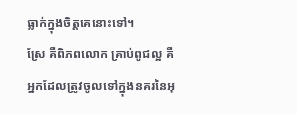ធ្លាក់ក្នុងចិត្ដគេនោះទៅ។
ស្រែ គឺពិភពលោក គ្រាប់ពូជល្អ គឺអ្នកដែលត្រូវចូលទៅក្នុងនគរនៃអុ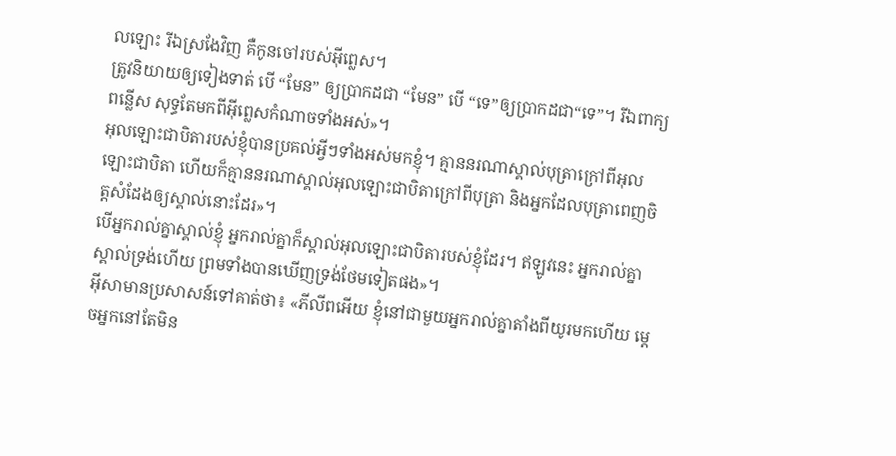លឡោះ រីឯស្រងែវិញ គឺកូនចៅរបស់អ៊ីព្លេស។
ត្រូវនិយាយឲ្យទៀងទាត់ បើ “មែន” ឲ្យប្រាកដជា “មែន” បើ “ទេ”ឲ្យប្រាកដជា“ទេ”។ រីឯពាក្យពន្លើស សុទ្ធតែមកពីអ៊ីព្លេសកំណាចទាំងអស់»។
អុលឡោះជាបិតារបស់ខ្ញុំបានប្រគល់អ្វីៗទាំងអស់មកខ្ញុំ។ គ្មាននរណាស្គាល់បុត្រាក្រៅពីអុលឡោះជាបិតា ហើយក៏គ្មាននរណាស្គាល់អុលឡោះជាបិតាក្រៅពីបុត្រា និងអ្នកដែលបុត្រាពេញចិត្តសំដែងឲ្យស្គាល់នោះដែរ»។
បើអ្នករាល់គ្នាស្គាល់ខ្ញុំ អ្នករាល់គ្នាក៏ស្គាល់អុលឡោះជាបិតារបស់ខ្ញុំដែរ។ ឥឡូវនេះ អ្នករាល់គ្នាស្គាល់ទ្រង់ហើយ ព្រមទាំងបានឃើញទ្រង់ថែមទៀតផង»។
អ៊ីសាមានប្រសាសន៍ទៅគាត់ថា៖ «ភីលីពអើយ ខ្ញុំនៅជាមួយអ្នករាល់គ្នាតាំងពីយូរមកហើយ ម្ដេចអ្នកនៅតែមិន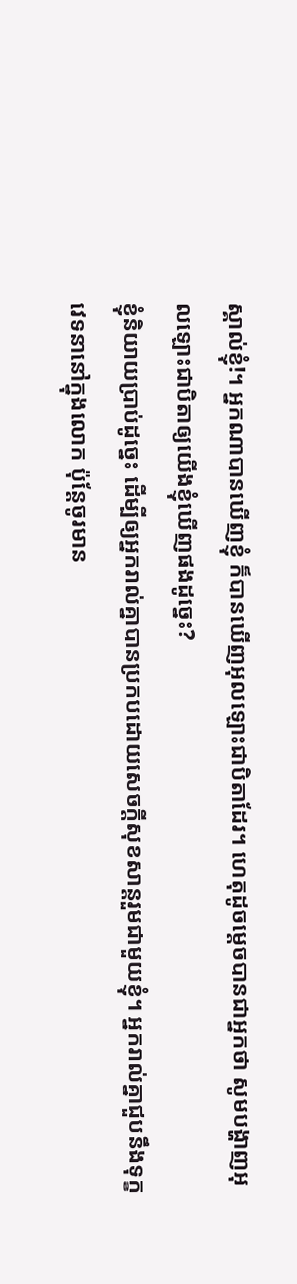ស្គាល់ខ្ញុំ!។ អ្នកណាបានឃើញខ្ញុំ ក៏បានឃើញអុលឡោះជាបិតាដែរ។ ហេតុដូចម្ដេចបានជាអ្នកថា សូមបង្ហាញអុលឡោះជាបិតាឲ្យយើងខ្ញុំឃើញផងដូច្នេះ?
ខ្ញុំនិយាយប្រាប់ដូច្នេះ ដើម្បីឲ្យអ្នករាល់គ្នាបានប្រកបដោយសេចក្ដីសុខសាន្ដរួមជាមួយខ្ញុំ។ អ្នករាល់គ្នាជួបនឹងទុក្ខវេទនានៅក្នុងលោក ប៉ុន្ដែចូរមាន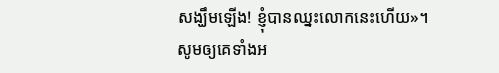សង្ឃឹមឡើង! ខ្ញុំបានឈ្នះលោកនេះហើយ»។
សូមឲ្យគេទាំងអ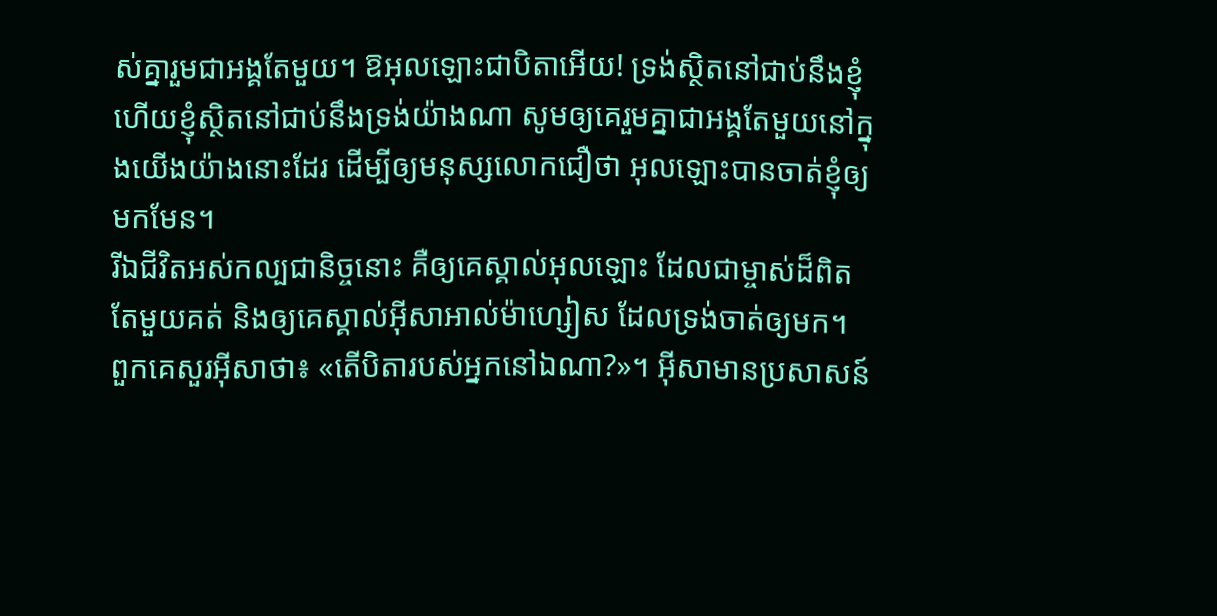ស់គ្នារួមជាអង្គតែមួយ។ ឱអុលឡោះជាបិតាអើយ! ទ្រង់ស្ថិតនៅជាប់នឹងខ្ញុំ ហើយខ្ញុំស្ថិតនៅជាប់នឹងទ្រង់យ៉ាងណា សូមឲ្យគេរួមគ្នាជាអង្គតែមួយនៅក្នុងយើងយ៉ាងនោះដែរ ដើម្បីឲ្យមនុស្សលោកជឿថា អុលឡោះបានចាត់ខ្ញុំឲ្យមកមែន។
រីឯជីវិតអស់កល្បជានិច្ចនោះ គឺឲ្យគេស្គាល់អុលឡោះ ដែលជាម្ចាស់ដ៏ពិតតែមួយគត់ និងឲ្យគេស្គាល់អ៊ីសាអាល់ម៉ាហ្សៀស ដែលទ្រង់ចាត់ឲ្យមក។
ពួកគេសួរអ៊ីសាថា៖ «តើបិតារបស់អ្នកនៅឯណា?»។ អ៊ីសាមានប្រសាសន៍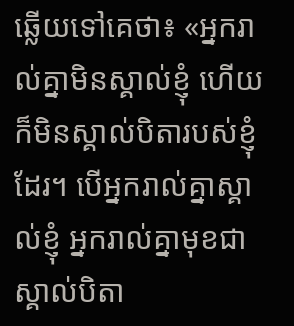ឆ្លើយទៅគេថា៖ «អ្នករាល់គ្នាមិនស្គាល់ខ្ញុំ ហើយក៏មិនស្គាល់បិតារបស់ខ្ញុំដែរ។ បើអ្នករាល់គ្នាស្គាល់ខ្ញុំ អ្នករាល់គ្នាមុខជាស្គាល់បិតា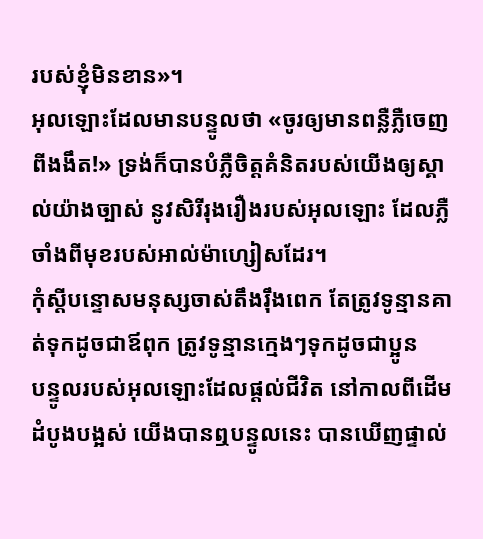របស់ខ្ញុំមិនខាន»។
អុលឡោះដែលមានបន្ទូលថា «ចូរឲ្យមានពន្លឺភ្លឺចេញពីងងឹត!» ទ្រង់ក៏បានបំភ្លឺចិត្ដគំនិតរបស់យើងឲ្យស្គាល់យ៉ាងច្បាស់ នូវសិរីរុងរឿងរបស់អុលឡោះ ដែលភ្លឺចាំងពីមុខរបស់អាល់ម៉ាហ្សៀសដែរ។
កុំស្ដីបន្ទោសមនុស្សចាស់តឹងរ៉ឹងពេក តែត្រូវទូន្មានគាត់ទុកដូចជាឪពុក ត្រូវទូន្មានក្មេងៗទុកដូចជាប្អូន
បន្ទូលរបស់អុលឡោះដែលផ្ដល់ជីវិត នៅកាលពីដើមដំបូងបង្អស់ យើងបានឮបន្ទូលនេះ បានឃើញផ្ទាល់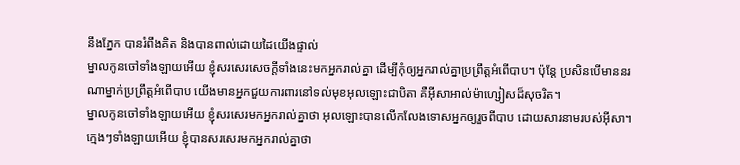នឹងភ្នែក បានរំពឹងគិត និងបានពាល់ដោយដៃយើងផ្ទាល់
ម្នាលកូនចៅទាំងឡាយអើយ ខ្ញុំសរសេរសេចក្ដីទាំងនេះមកអ្នករាល់គ្នា ដើម្បីកុំឲ្យអ្នករាល់គ្នាប្រព្រឹត្ដអំពើបាប។ ប៉ុន្ដែ ប្រសិនបើមាននរណាម្នាក់ប្រព្រឹត្ដអំពើបាប យើងមានអ្នកជួយការពារនៅទល់មុខអុលឡោះជាបិតា គឺអ៊ីសាអាល់ម៉ាហ្សៀសដ៏សុចរិត។
ម្នាលកូនចៅទាំងឡាយអើយ ខ្ញុំសរសេរមកអ្នករាល់គ្នាថា អុលឡោះបានលើកលែងទោសអ្នកឲ្យរួចពីបាប ដោយសារនាមរបស់អ៊ីសា។
ក្មេងៗទាំងឡាយអើយ ខ្ញុំបានសរសេរមកអ្នករាល់គ្នាថា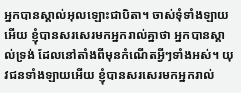អ្នកបានស្គាល់អុលឡោះជាបិតា។ ចាស់ទុំទាំងឡាយអើយ ខ្ញុំបានសរសេរមកអ្នករាល់គ្នាថា អ្នកបានស្គាល់ទ្រង់ ដែលនៅតាំងពីមុនកំណើតអ្វីៗទាំងអស់។ យុវជនទាំងឡាយអើយ ខ្ញុំបានសរសេរមកអ្នករាល់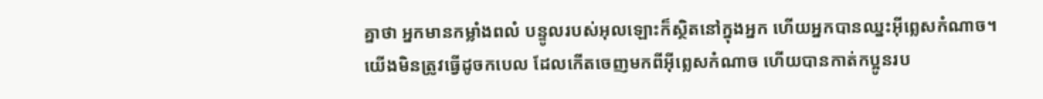គ្នាថា អ្នកមានកម្លាំងពលំ បន្ទូលរបស់អុលឡោះក៏ស្ថិតនៅក្នុងអ្នក ហើយអ្នកបានឈ្នះអ៊ីព្លេសកំណាច។
យើងមិនត្រូវធ្វើដូចកបេល ដែលកើតចេញមកពីអ៊ីព្លេសកំណាច ហើយបានកាត់កប្អូនរប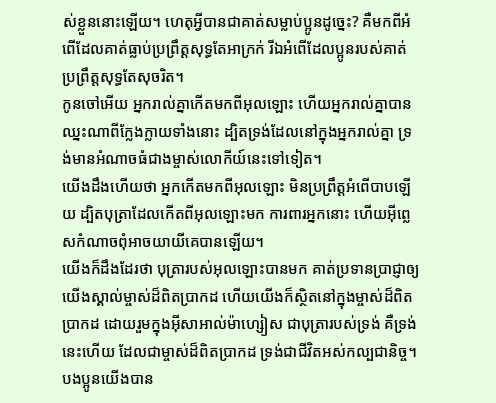ស់ខ្លួននោះឡើយ។ ហេតុអ្វីបានជាគាត់សម្លាប់ប្អូនដូច្នេះ? គឺមកពីអំពើដែលគាត់ធ្លាប់ប្រព្រឹត្ដសុទ្ធតែអាក្រក់ រីឯអំពើដែលប្អូនរបស់គាត់ប្រព្រឹត្ដសុទ្ធតែសុចរិត។
កូនចៅអើយ អ្នករាល់គ្នាកើតមកពីអុលឡោះ ហើយអ្នករាល់គ្នាបានឈ្នះណាពីក្លែងក្លាយទាំងនោះ ដ្បិតទ្រង់ដែលនៅក្នុងអ្នករាល់គ្នា ទ្រង់មានអំណាចធំជាងម្ចាស់លោកីយ៍នេះទៅទៀត។
យើងដឹងហើយថា អ្នកកើតមកពីអុលឡោះ មិនប្រព្រឹត្ដអំពើបាបឡើយ ដ្បិតបុត្រាដែលកើតពីអុលឡោះមក ការពារអ្នកនោះ ហើយអ៊ីព្លេសកំណាចពុំអាចយាយីគេបានឡើយ។
យើងក៏ដឹងដែរថា បុត្រារបស់អុលឡោះបានមក គាត់ប្រទានប្រាជ្ញាឲ្យយើងស្គាល់ម្ចាស់ដ៏ពិតប្រាកដ ហើយយើងក៏ស្ថិតនៅក្នុងម្ចាស់ដ៏ពិតប្រាកដ ដោយរួមក្នុងអ៊ីសាអាល់ម៉ាហ្សៀស ជាបុត្រារបស់ទ្រង់ គឺទ្រង់នេះហើយ ដែលជាម្ចាស់ដ៏ពិតប្រាកដ ទ្រង់ជាជីវិតអស់កល្បជានិច្ច។
បងប្អូនយើងបាន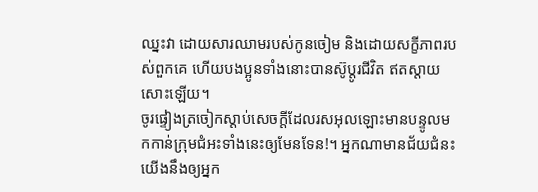ឈ្នះវា ដោយសារឈាមរបស់កូនចៀម និងដោយសក្ខីភាពរបស់ពួកគេ ហើយបងប្អូនទាំងនោះបានស៊ូប្ដូរជីវិត ឥតស្ដាយសោះឡើយ។
ចូរផ្ទៀងត្រចៀកស្ដាប់សេចក្ដីដែលរសអុលឡោះមានបន្ទូលមកកាន់ក្រុមជំអះទាំងនេះឲ្យមែនទែន!។ អ្នកណាមានជ័យជំនះ យើងនឹងឲ្យអ្នក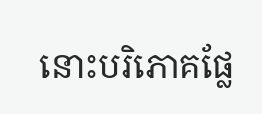នោះបរិភោគផ្លែ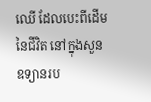ឈើ ដែលបេះពីដើមនៃជីវិត នៅក្នុងសួនឧទ្យានរប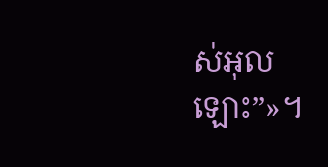ស់អុលឡោះ”»។